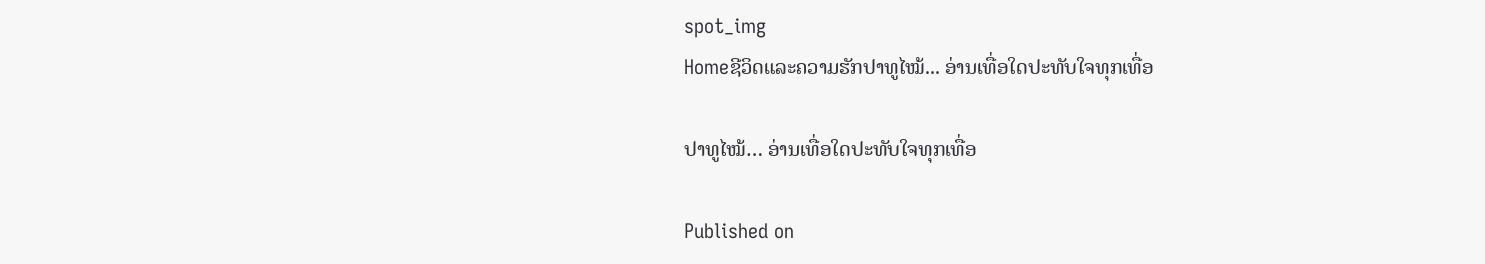spot_img
Homeຊີວິດແລະຄວາມຮັກປາທູໄໝ້... ອ່ານເທື່ອໃດປະທັບໃຈທຸກເທື່ອ

ປາທູໄໝ້… ອ່ານເທື່ອໃດປະທັບໃຈທຸກເທື່ອ

Published on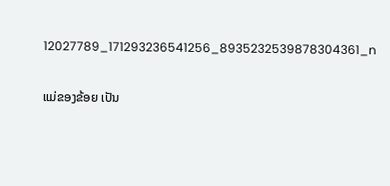12027789_171293236541256_8935232539878304361_n

ແມ່ຂອງຂ້ອຍ ເປັນ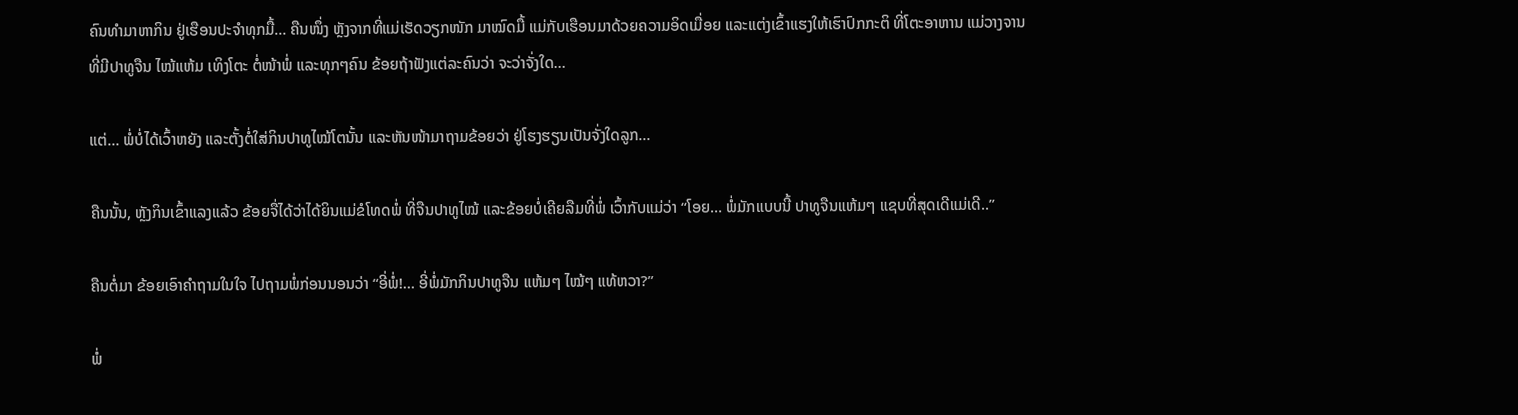ຄົນທຳມາຫາກິນ ຢູ່ເຮືອນປະຈຳທຸກມື້… ຄືນໜຶ່ງ ຫຼັງຈາກທີ່ແມ່ເຮັດວຽກໜັກ ມາໝົດມື້ ແມ່ກັບເຮືອນມາດ້ວຍຄວາມອິດເມື່ອຍ ແລະແຕ່ງເຂົ້າແຮງໃຫ້ເຮົາປົກກະຕິ ທີ່ໂຕະອາຫານ ແມ່ວາງຈານທີ່ມີປາທູຈືນ ໄໝ້ແຫ້ມ ເທິງໂຕະ ຕໍ່ໜ້າພໍ່ ແລະທຸກໆຄົນ ຂ້ອຍຖ້າຟັງແຕ່ລະຄົນວ່າ ຈະວ່າຈັ່ງໃດ…

ແຕ່… ພໍ່ບໍ່ໄດ້ເວົ້າຫຍັງ ແລະຕັ້ງຕໍ່ໃສ່ກິນປາທູໄໝ້ໂຕນັ້ນ ແລະຫັນໜ້າມາຖາມຂ້ອຍວ່າ ຢູ່ໂຮງຮຽນເປັນຈັ່ງໃດລູກ…

ຄືນນັ້ນ, ຫຼັງກິນເຂົ້າແລງແລ້ວ ຂ້ອຍຈື່ໄດ້ວ່າໄດ້ຍິນແມ່ຂໍໂທດພໍ່ ທີ່ຈືນປາທູໄໝ້ ແລະຂ້ອຍບໍ່ເຄີຍລືມທີ່ພໍ່ ເວົ້າກັບແມ່ວ່າ “ໂອຍ… ພໍ່ມັກແບບນີ້ ປາທູຈືນແຫ້ມໆ ແຊບທີ່ສຸດເດີແມ່ເດີ..”

ຄືນຕໍ່ມາ ຂ້ອຍເອົາຄຳຖາມໃນໃຈ ໄປຖາມພໍ່ກ່ອນນອນວ່າ “ອີ່ພໍ່!… ອີ່ພໍ່ມັກກິນປາທູຈືນ ແຫ້ມໆ ໄໝ້ໆ ແທ້ຫວາ?”

ພໍ່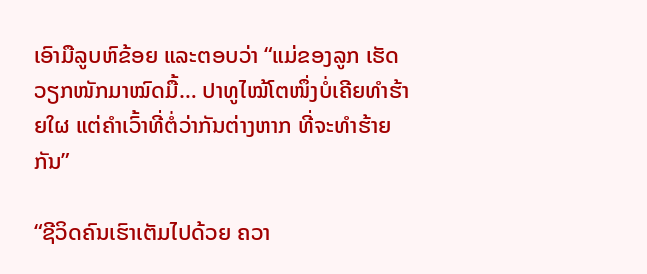ເອົາມືລູບຫົຂ້ອຍ ແລະຕອບວ່າ “ແມ່ຂອງລູກ ເຮັດວຽກໜັກມາໝົດມື້… ປາທູໄໝ້ໂຕໜຶ່ງບໍ່ເຄີຍທຳຮ້າຍໃຜ ແຕ່ຄຳເວົ້າທີ່ຕໍ່ວ່າກັນຕ່າງຫາກ ທີ່ຈະທຳຮ້າຍກັນ”

“ຊີວິດຄົນເຮົາເຕັມໄປດ້ວຍ ຄວາ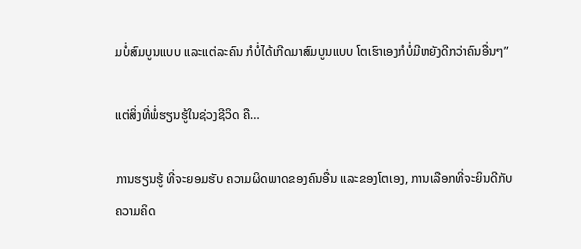ມບໍ່ສົມບູນແບບ ແລະແຕ່ລະຄົນ ກໍບໍ່ໄດ້ເກີດມາສົມບູນແບບ ໂຕເຮົາເອງກໍບໍ່ມີຫຍັງດີກວ່າຄົນອື່ນໆ”

ແຕ່ສິ່ງທີ່ພໍ່ຮຽນຮູ້ໃນຊ່ວງຊີວິດ ຄື…

ການຮຽນຮູ້ ທີ່ຈະຍອມຮັບ ຄວາມຜິດພາດຂອງຄົນອື່ນ ແລະຂອງໂຕເອງ, ການເລືອກທີ່ຈະຍິນດີກັບຄວາມຄິດ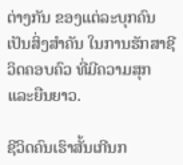ຕ່າງກັນ ຂອງແຕ່ລະບຸກຄົນເປັນສິ່ງສຳຄັນ ໃນການຮັກສາຊີວິດຄອບຄົວ ທີ່ມີຄວາມສຸກ ແລະຍືນຍາວ.

ຊີວິດຄົນເຮົາສັ້ນເກີນກ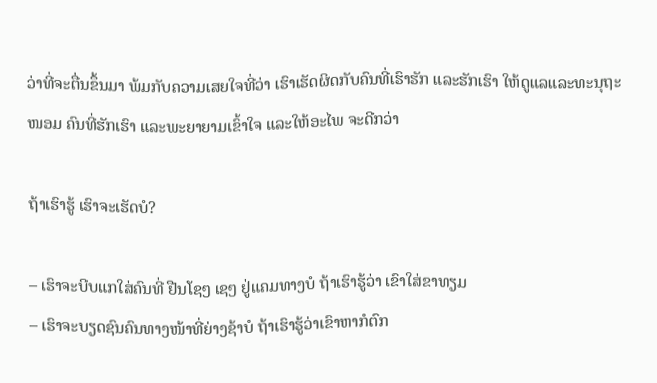ວ່າທີ່ຈະຕື່ນຂຶ້ນມາ ພ້ມກັບຄວາມເສຍໃຈທີ່ວ່າ ເຮົາເຮັດຜິດກັບຄົນທີ່ເຮົາຮັກ ແລະຮັກເຮົາ ໃຫ້ດູແລແລະທະນຸຖະໜອມ ຄົນທີ່ຮັກເຮົາ ແລະພະຍາຍາມເຂົ້າໃຈ ແລະໃຫ້ອະໄພ ຈະດີກວ່າ

ຖ້າເຮົາຮູ້ ເຮົາຈະເຮັດບໍ?

– ເຮົາຈະບີບແກໃສ່ຄົນທີ່ ຢືນໂຊໆ ເຊໆ ຢູ່ແຄມທາງບໍ ຖ້າເຮົາຮູ້ວ່າ ເຂົາໃສ່ຂາທຽມ
– ເຮົາຈະບຽດຊົນຄົນທາງໜ້າທີ່ຍ່າງຊ້າບໍ ຖ້າເຮົາຮູ້ວ່າເຂົາຫາກໍຕົກ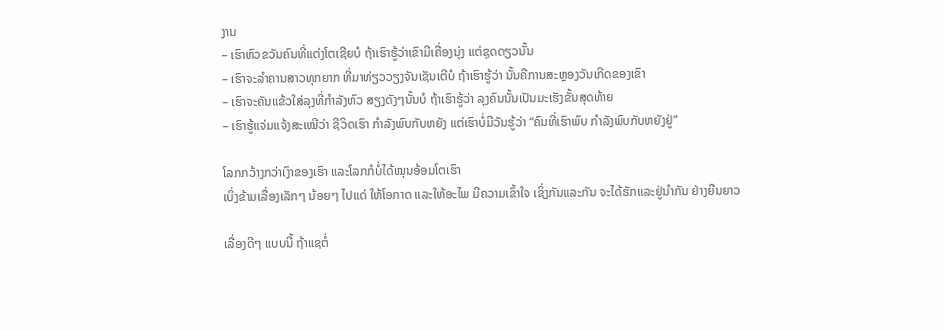ງານ
– ເຮົາຫົວຂວັນຄົນທີ່ແຕ່ງໂຕເຊີຍບໍ ຖ້າເຮົາຮູ້ວ່າເຂົາມີເຄື່ອງນຸ່ງ ແຕ່ຊຸດດຽວນັ້ນ
– ເຮົາຈະລຳຄານສາວທຸກຍາກ ທີ່ມາທ່ຽວວຽງຈັນເຊັນເຕີບໍ ຖ້າເຮົາຮູ້ວ່າ ນັ້ນຄືການສະຫຼອງວັນເກີດຂອງເຂົາ
– ເຮົາຈະຄັນແຂ້ວໃສ່ລຸງທີ່ກຳລັງຫົວ ສຽງດັງໆນັ້ນບໍ ຖ້າເຮົາຮູ້ວ່າ ລຸງຄົນນັ້ນເປັນມະເຮັງຂັ້ນສຸດທ້າຍ
– ເຮົາຮູ້ແຈ່ມແຈ້ງສະເໝີວ່າ ຊີວິດເຮົາ ກຳລັງພົບກັບຫຍັງ ແຕ່ເຮົາບໍ່ມີວັນຮູ້ວ່າ “ຄົນທີ່ເຮົາພົບ ກຳລັງພົບກັບຫຍັງຢູ່”

ໂລກກວ້າງກວ່າເງົາຂອງເຮົາ ແລະໂລກກໍບໍ່ໄດ້ໝຸນອ້ອມໂຕເຮົາ
ເບິ່ງຂ້າມເລື່ອງເລັກໆ ນ້ອຍໆ ໄປແດ່ ໃຫ້ໂອກາດ ແລະໃຫ້ອະໄພ ມີຄວາມເຂົ້າໃຈ ເຊິ່ງກັນແລະກັນ ຈະໄດ້ຮັກແລະຢູ່ນຳກັນ ຢ່າງຍືນຍາວ

ເລື່ອງດີໆ ແບບນີ້ ຖ້າແຊຕໍ່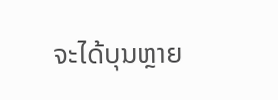ຈະໄດ້ບຸນຫຼາຍ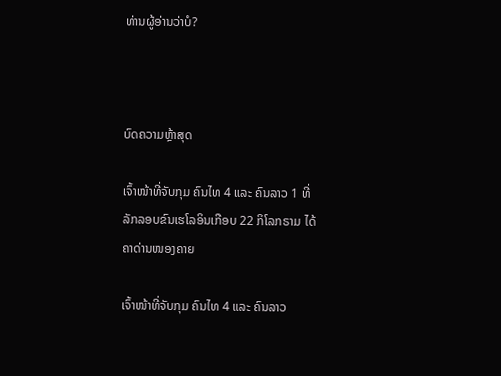ທ່ານຜູ້ອ່ານວ່າບໍ?



ບົດຄວາມຫຼ້າສຸດ

ເຈົ້າໜ້າທີ່ຈັບກຸມ ຄົນໄທ 4 ແລະ ຄົນລາວ 1 ທີ່ລັກລອບຂົນເຮໂລອິນເກືອບ 22 ກິໂລກຣາມ ໄດ້ຄາດ່ານໜອງຄາຍ

ເຈົ້າໜ້າທີ່ຈັບກຸມ ຄົນໄທ 4 ແລະ ຄົນລາວ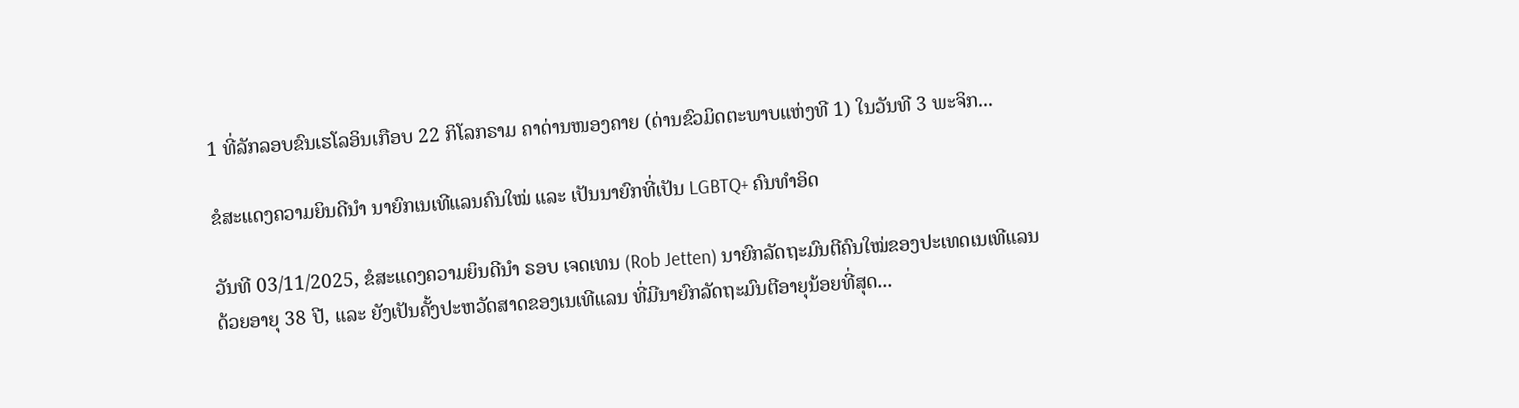1 ທີ່ລັກລອບຂົນເຮໂລອິນເກືອບ 22 ກິໂລກຣາມ ຄາດ່ານໜອງຄາຍ (ດ່ານຂົວມິດຕະພາບແຫ່ງທີ 1) ໃນວັນທີ 3 ພະຈິກ...

ຂໍສະແດງຄວາມຍິນດີນຳ ນາຍົກເນເທີແລນຄົນໃໝ່ ແລະ ເປັນນາຍົກທີ່ເປັນ LGBTQ+ ຄົນທຳອິດ

ວັນທີ 03/11/2025, ຂໍສະແດງຄວາມຍິນດີນຳ ຣອບ ເຈດເທນ (Rob Jetten) ນາຍົກລັດຖະມົນຕີຄົນໃໝ່ຂອງປະເທດເນເທີແລນ ດ້ວຍອາຍຸ 38 ປີ, ແລະ ຍັງເປັນຄັ້ງປະຫວັດສາດຂອງເນເທີແລນ ທີ່ມີນາຍົກລັດຖະມົນຕີອາຍຸນ້ອຍທີ່ສຸດ...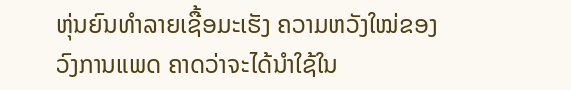ຫຸ່ນຍົນທຳລາຍເຊື້ອມະເຮັງ ຄວາມຫວັງໃໝ່ຂອງວົງການແພດ ຄາດວ່າຈະໄດ້ນໍາໃຊ້ໃນ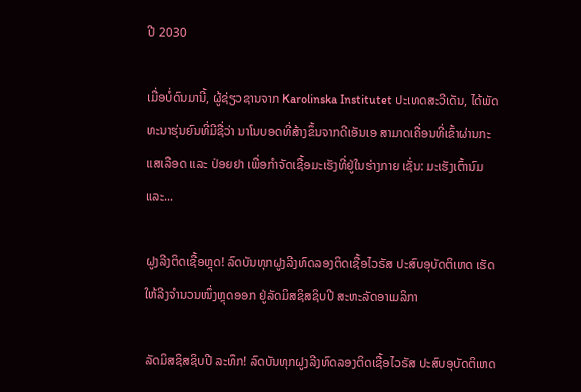ປີ 2030

ເມື່ອບໍ່ດົນມານີ້, ຜູ້ຊ່ຽວຊານຈາກ Karolinska Institutet ປະເທດສະວີເດັນ, ໄດ້ພັດທະນາຮຸ່ນຍົນທີ່ມີຊື່ວ່າ ນາໂນບອດທີ່ສ້າງຂຶ້ນຈາກດີເອັນເອ ສາມາດເຄື່ອນທີ່ເຂົ້າຜ່ານກະແສເລືອດ ແລະ ປ່ອຍຢາ ເພື່ອກຳຈັດເຊື້ອມະເຮັງທີ່ຢູ່ໃນຮ່າງກາຍ ເຊັ່ນ: ມະເຮັງເຕົ້ານົມ ແລະ...

ຝູງລີງຕິດເຊື້ອຫຼຸດ! ລົດບັນທຸກຝູງລີງທົດລອງຕິດເຊື້ອໄວຣັສ ປະສົບອຸບັດຕິເຫດ ເຮັດໃຫ້ລີງຈຳນວນໜຶ່ງຫຼຸດອອກ ຢູ່ລັດມິສຊິສຊິບປີ ສະຫະລັດອາເມລິກາ

ລັດມິສຊິສຊິບປີ ລະທຶກ! ລົດບັນທຸກຝູງລີງທົດລອງຕິດເຊື້ອໄວຣັສ ປະສົບອຸບັດຕິເຫດ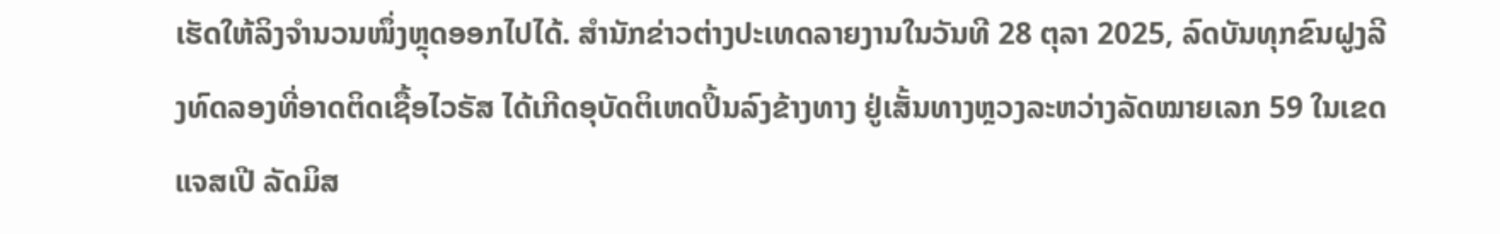ເຮັດໃຫ້ລິງຈຳນວນໜຶ່ງຫຼຸດອອກໄປໄດ້. ສຳນັກຂ່າວຕ່າງປະເທດລາຍງານໃນວັນທີ 28 ຕຸລາ 2025, ລົດບັນທຸກຂົນຝູງລີງທົດລອງທີ່ອາດຕິດເຊື້ອໄວຣັສ ໄດ້ເກີດອຸບັດຕິເຫດປິ້ນລົງຂ້າງທາງ ຢູ່ເສັ້ນທາງຫຼວງລະຫວ່າງລັດໝາຍເລກ 59 ໃນເຂດແຈສເປີ ລັດມິສ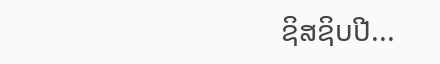ຊິສຊິບປີ...